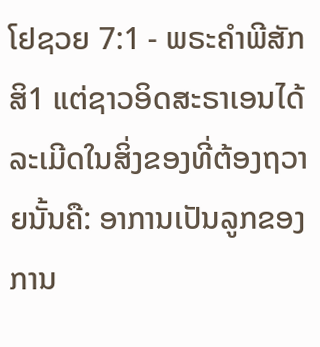ໂຢຊວຍ 7:1 - ພຣະຄຳພີສັກສິ1 ແຕ່ຊາວອິດສະຣາເອນໄດ້ລະເມີດໃນສິ່ງຂອງທີ່ຕ້ອງຖວາຍນັ້ນຄື: ອາການເປັນລູກຂອງການ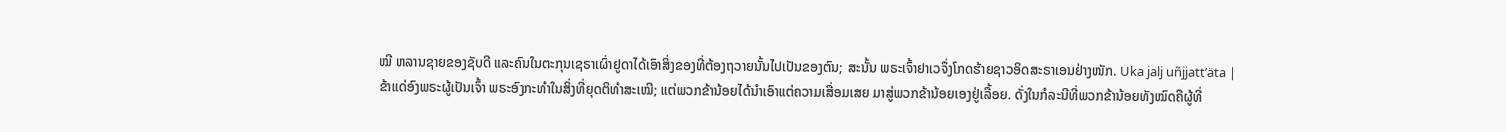ໝີ ຫລານຊາຍຂອງຊັບດີ ແລະຄົນໃນຕະກຸນເຊຣາເຜົ່າຢູດາໄດ້ເອົາສິ່ງຂອງທີ່ຕ້ອງຖວາຍນັ້ນໄປເປັນຂອງຕົນ; ສະນັ້ນ ພຣະເຈົ້າຢາເວຈຶ່ງໂກດຮ້າຍຊາວອິດສະຣາເອນຢ່າງໜັກ. Uka jalj uñjjattʼäta |
ຂ້າແດ່ອົງພຣະຜູ້ເປັນເຈົ້າ ພຣະອົງກະທຳໃນສິ່ງທີ່ຍຸດຕິທຳສະເໝີ; ແຕ່ພວກຂ້ານ້ອຍໄດ້ນຳເອົາແຕ່ຄວາມເສື່ອມເສຍ ມາສູ່ພວກຂ້ານ້ອຍເອງຢູ່ເລື້ອຍ. ດັ່ງໃນກໍລະນີທີ່ພວກຂ້ານ້ອຍທັງໝົດຄືຜູ້ທີ່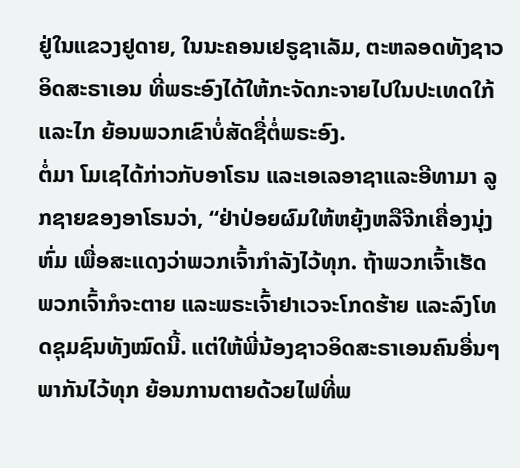ຢູ່ໃນແຂວງຢູດາຍ, ໃນນະຄອນເຢຣູຊາເລັມ, ຕະຫລອດທັງຊາວອິດສະຣາເອນ ທີ່ພຣະອົງໄດ້ໃຫ້ກະຈັດກະຈາຍໄປໃນປະເທດໃກ້ແລະໄກ ຍ້ອນພວກເຂົາບໍ່ສັດຊື່ຕໍ່ພຣະອົງ.
ຕໍ່ມາ ໂມເຊໄດ້ກ່າວກັບອາໂຣນ ແລະເອເລອາຊາແລະອີທາມາ ລູກຊາຍຂອງອາໂຣນວ່າ, “ຢ່າປ່ອຍຜົມໃຫ້ຫຍຸ້ງຫລືຈີກເຄື່ອງນຸ່ງຫົ່ມ ເພື່ອສະແດງວ່າພວກເຈົ້າກຳລັງໄວ້ທຸກ. ຖ້າພວກເຈົ້າເຮັດ ພວກເຈົ້າກໍຈະຕາຍ ແລະພຣະເຈົ້າຢາເວຈະໂກດຮ້າຍ ແລະລົງໂທດຊຸມຊົນທັງໝົດນີ້. ແຕ່ໃຫ້ພີ່ນ້ອງຊາວອິດສະຣາເອນຄົນອື່ນໆພາກັນໄວ້ທຸກ ຍ້ອນການຕາຍດ້ວຍໄຟທີ່ພ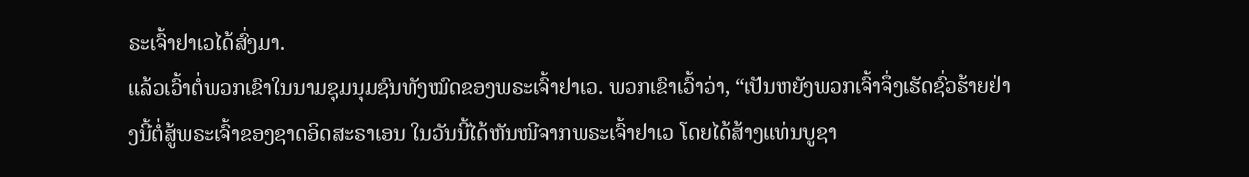ຣະເຈົ້າຢາເວໄດ້ສົ່ງມາ.
ແລ້ວເວົ້າຕໍ່ພວກເຂົາໃນນາມຊຸມນຸມຊົນທັງໝົດຂອງພຣະເຈົ້າຢາເວ. ພວກເຂົາເວົ້າວ່າ, “ເປັນຫຍັງພວກເຈົ້າຈຶ່ງເຮັດຊົ່ວຮ້າຍຢ່າງນີ້ຕໍ່ສູ້ພຣະເຈົ້າຂອງຊາດອິດສະຣາເອນ ໃນວັນນີ້ໄດ້ຫັນໜີຈາກພຣະເຈົ້າຢາເວ ໂດຍໄດ້ສ້າງແທ່ນບູຊາ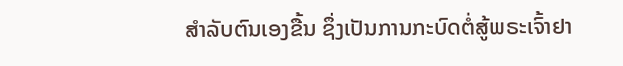ສຳລັບຕົນເອງຂື້ນ ຊຶ່ງເປັນການກະບົດຕໍ່ສູ້ພຣະເຈົ້າຢາ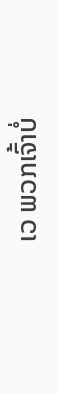ເວ ພວກເຈົ້າບໍ່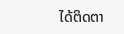ໄດ້ຕິດຕາ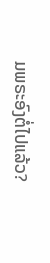ມພຣະອົງຕໍ່ໄປແລ້ວ?